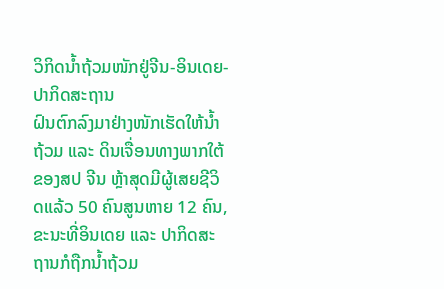ວິກິດນ້ຳຖ້ວມໜັກຢູ່ຈີນ-ອິນເດຍ-ປາກິດສະຖານ
ຝົນຕົກລົງມາຢ່າງໜັກເຮັດໃຫ້ນ້ຳຖ້ວມ ແລະ ດິນເຈື່ອນທາງພາກໃຕ້ຂອງສປ ຈີນ ຫຼ້າສຸດມີຜູ້ເສຍຊີວິດແລ້ວ 50 ຄົນສູນຫາຍ 12 ຄົນ, ຂະນະທີ່ອິນເດຍ ແລະ ປາກິດສະຖານກໍຖືກນ້ຳຖ້ວມ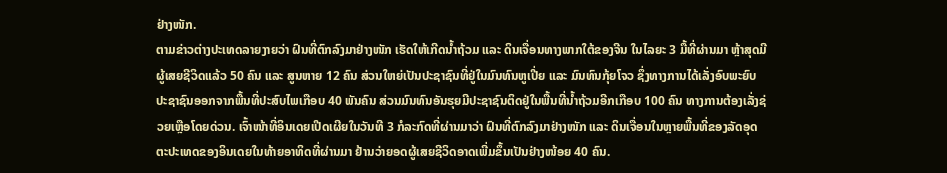ຢ່າງໜັກ.
ຕາມຂ່າວຕ່າງປະເທດລາຍງາຍວ່າ ຝົນທີ່ຕົກລົງມາຢ່າງໜັກ ເຮັດໃຫ້ເກີດນ້ຳຖ້ວມ ແລະ ດິນເຈື່ອນທາງພາກໃຕ້ຂອງຈີນ ໃນໄລຍະ 3 ມື້ທີ່ຜ່ານມາ ຫຼ້າສຸດມີຜູ້ເສຍຊີວິດແລ້ວ 50 ຄົນ ແລະ ສູນຫາຍ 12 ຄົນ ສ່ວນໃຫຍ່ເປັນປະຊາຊົນທີ່ຢູ່ໃນມົນທົນຫູເປີ່ຍ ແລະ ມົນທົນກຸ້ຍໂຈວ ຊຶ່ງທາງການໄດ້ເລັ່ງອົບພະຍົບປະຊາຊົນອອກຈາກພື້ນທີ່ປະສົບໄພເກືອບ 40 ພັນຄົນ ສ່ວນມົນທົນອັນຮຸຍມີປະຊາຊົນຕິດຢູ່ໃນພື້ນທີ່ນ້ຳຖ້ວມອີກເກືອບ 100 ຄົນ ທາງການຕ້ອງເລັ່ງຊ່ວຍເຫຼືອໂດຍດ່ວນ. ເຈົ້າໜ້າທີ່ອິນເດຍເປີດເຜີຍໃນວັນທີ 3 ກໍລະກົດທີ່ຜ່ານມາວ່າ ຝົນທີ່ຕົກລົງມາຢ່າງໜັກ ແລະ ດິນເຈື່ອນໃນຫຼາຍພື້ນທີ່ຂອງລັດອຸດຕະປະເທດຂອງອິນເດຍໃນທ້າຍອາທິດທີ່ຜ່ານມາ ຢ້ານວ່າຍອດຜູ້ເສຍຊີວິດອາດເພີ່ມຂຶ້ນເປັນຢ່າງໜ້ອຍ 40 ຄົນ.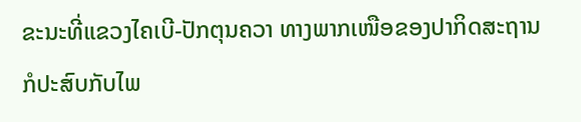ຂະນະທີ່ແຂວງໄຄເບີ-ປັກຕຸນຄວາ ທາງພາກເໜືອຂອງປາກິດສະຖານ ກໍປະສົບກັບໄພ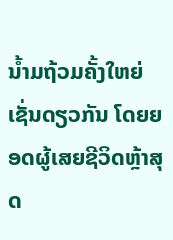ນ້ຳມຖ້ວມຄັ້ງໃຫຍ່ເຊັ່ນດຽວກັນ ໂດຍຍອດຜູ້ເສຍຊີວິດຫຼ້າສຸດ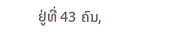ຢູ່ທີ່ 43 ຄົນ,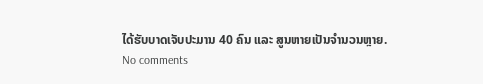ໄດ້ຮັບບາດເຈັບປະມານ 40 ຄົນ ແລະ ສູນຫາຍເປັນຈຳນວນຫຼາຍ.
No comments